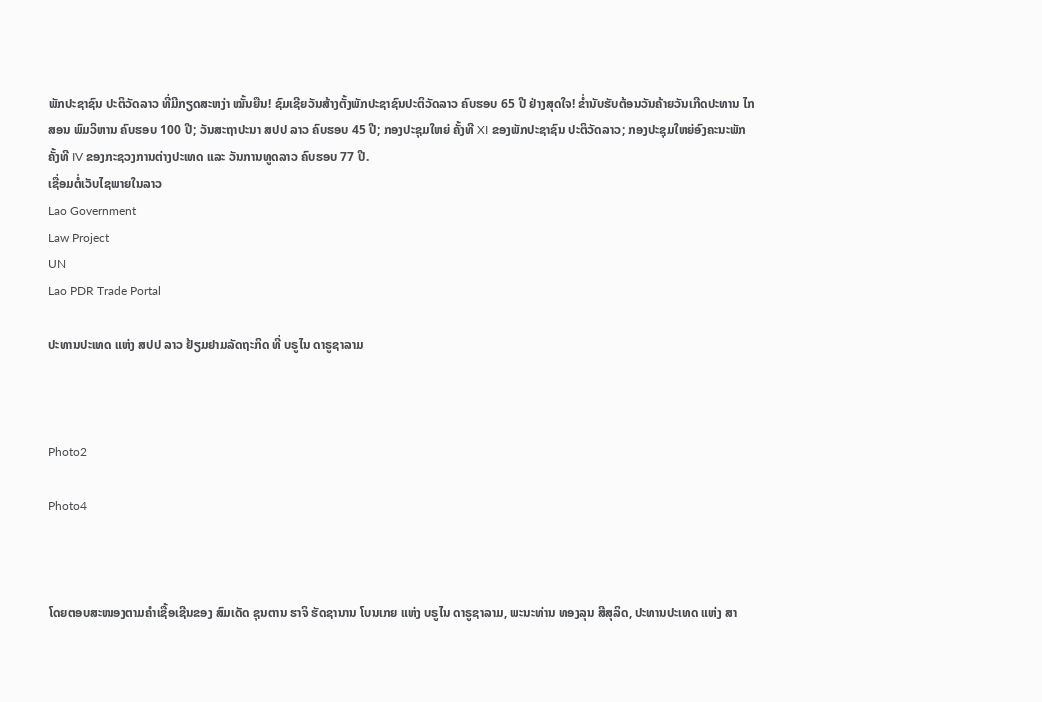ພັກປະຊາຊົນ ປະຕິວັດລາວ ທີ່ມີກຽດສະຫງ່າ ໝັ້ນຍືນ! ຊົມເຊີຍວັນສ້າງຕັ້ງພັກປະຊາຊົນປະຕິວັດລາວ ຄົບຮອບ 65 ປີ ຢ່າງສຸດໃຈ! ຂໍ່ານັບຮັບຕ້ອນວັນຄ້າຍວັນເກີດປະທານ ໄກສອນ ພົມວິຫານ ຄົບຮອບ 100 ປີ; ວັນສະຖາປະນາ ສປປ ລາວ ຄົບຮອບ 45 ປີ; ກອງປະຊຸມໃຫຍ່ ຄັ້ງທີ XI ຂອງພັກປະຊາຊົນ ປະຕິວັດລາວ; ກອງປະຊຸມໃຫຍ່ອົງຄະນະພັກ ຄັ້ງທີ IV ຂອງກະຊວງການຕ່າງປະເທດ ແລະ ວັນການທູດລາວ ຄົບຮອບ 77 ປີ.
ເຊື່ອມຕໍ່ເວັບໄຊພາຍໃນລາວ
Lao Government
Law Project
UN
Lao PDR Trade Portal

ປະທານປະເທດ ແຫ່ງ ສປປ ລາວ ຢ້ຽມຢາມລັດຖະກິດ ທີ່ ບຣູໄນ ດາຣູຊາລາມ



Photo2

Photo4



ໂດຍຕອບສະໜອງຕາມຄຳເຊື້ອເຊີນຂອງ ສົມເດັດ ຊຸນຕານ ຮາຈິ ຮັດຊານານ ໂບນເກຍ ແຫ່ງ ບຣູໄນ ດາຣູຊາລາມ, ພະນະທ່ານ ທອງລຸນ ສີສຸລິດ, ປະທານປະເທດ ແຫ່ງ ສາ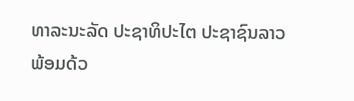ທາລະນະລັດ ປະຊາທິປະໄຕ ປະຊາຊົນລາວ ພ້ອມດ້ວ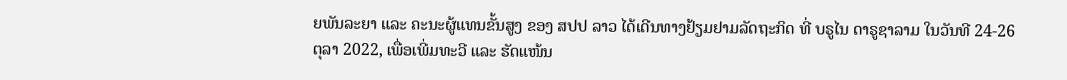ຍພັນລະຍາ ແລະ ຄະນະຜູ້ແທນຂັ້ນສູງ ຂອງ ສປປ ລາວ ໄດ້ເດີນທາງຢ້ຽມຢາມລັດຖະກິດ ທີ່ ບຣູໄນ ດາຣູຊາລາມ ໃນວັນທີ 24-26 ຕຸລາ 2022, ເພື່ອເພີ່ມທະວີ ແລະ ຮັດແໜ້ນ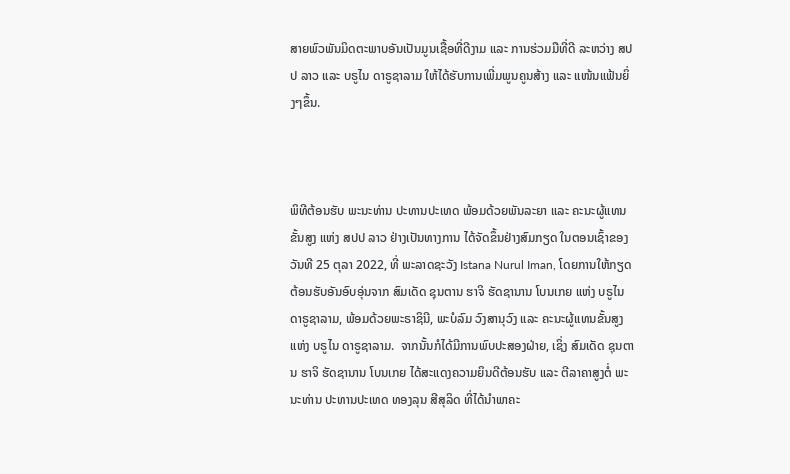ສາຍພົວພັນມິດຕະພາບອັນເປັນມູນເຊື້ອທີ່ດີງາມ ແລະ ການຮ່ວມມືທີ່ດີ ລະຫວ່າງ ສປປ ລາວ ແລະ ບຣູໄນ ດາຣູຊາລາມ ໃຫ້ໄດ້ຮັບການເພີ່ມພູນຄູນສ້າງ ແລະ ແໜ້ນແຟ້ນຍິ່ງໆຂຶ້ນ.



ພິທີຕ້ອນຮັບ ພະນະທ່ານ ປະທານປະເທດ ພ້ອມດ້ວຍພັນລະຍາ ແລະ ຄະນະຜູ້ແທນຂັ້ນສູງ ແຫ່ງ ສປປ ລາວ ຢ່າງເປັນທາງການ ໄດ້ຈັດຂຶ້ນຢ່າງສົມກຽດ ໃນຕອນເຊົ້າຂອງວັນທີ 25 ຕຸລາ 2022, ທີ່ ພະລາດຊະວັງ Istana Nurul Iman, ໂດຍການໃຫ້ກຽດຕ້ອນຮັບອັນອົບອຸ່ນຈາກ ສົມເດັດ ຊຸນຕານ ຮາຈິ ຮັດຊານານ ໂບນເກຍ ແຫ່ງ ບຣູໄນ ດາຣູຊາລາມ, ພ້ອມດ້ວຍພະຣາຊິນີ, ພະບໍລົມ ວົງສານຸວົງ ແລະ ຄະນະຜູ້ແທນຂັ້ນສູງ ແຫ່ງ ບຣູໄນ ດາຣູຊາລາມ.  ຈາກນັ້ນກໍໄດ້ມີການພົບປະສອງຝ່າຍ, ເຊິ່ງ ສົມເດັດ ຊຸນຕານ ຮາຈິ ຮັດຊານານ ໂບນເກຍ ໄດ້ສະແດງຄວາມຍິນດີຕ້ອນຮັບ ແລະ ຕີລາຄາສູງຕໍ່ ພະນະທ່ານ ປະທານປະເທດ ທອງລຸນ ສີສຸລິດ ທີ່ໄດ້ນໍາພາຄະ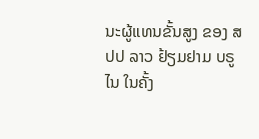ນະຜູ້ແທນຂັ້ນສູງ ຂອງ ສປປ ລາວ ຢ້ຽມຢາມ ບຣູໄນ ໃນຄັ້ງ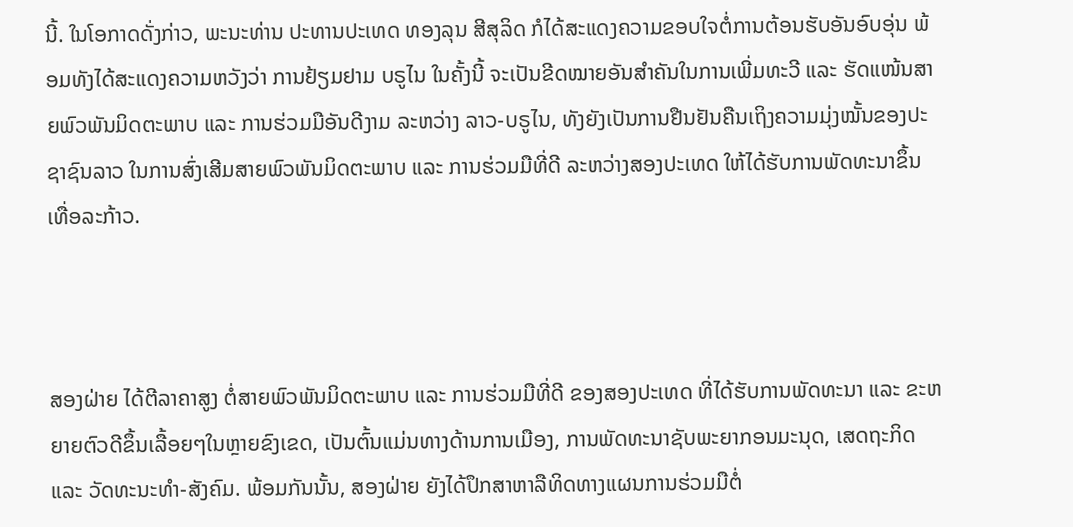ນີ້. ໃນໂອກາດດັ່ງກ່າວ, ພະນະທ່ານ ປະທານປະເທດ ທອງລຸນ ສີສຸລິດ ກໍໄດ້ສະແດງຄວາມຂອບໃຈຕໍ່ການຕ້ອນຮັບອັນອົບອຸ່ນ ພ້ອມທັງໄດ້ສະແດງຄວາມຫວັງວ່າ ການຢ້ຽມຢາມ ບຣູໄນ ໃນຄັ້ງນີ້ ຈະເປັນຂີດໝາຍອັນສໍາຄັນໃນການເພີ່ມທະວີ ແລະ ຮັດແໜ້ນສາຍພົວພັນມິດຕະພາບ ແລະ ການຮ່ວມມືອັນດີງາມ ລະຫວ່າງ ລາວ-ບຣູໄນ, ທັງຍັງເປັນການຢືນຢັນຄືນເຖິງຄວາມມຸ່ງໝັ້ນຂອງປະຊາຊົນລາວ ໃນການສົ່ງເສີມສາຍພົວພັນມິດຕະພາບ ແລະ ການຮ່ວມມືທີ່ດີ ລະຫວ່າງສອງປະເທດ ໃຫ້ໄດ້ຮັບການພັດທະນາຂຶ້ນເທື່ອລະກ້າວ.



ສອງຝ່າຍ ໄດ້ຕີລາຄາສູງ ຕໍ່ສາຍພົວພັນມິດຕະພາບ ແລະ ການຮ່ວມມືທີ່ດີ ຂອງສອງປະເທດ ທີ່ໄດ້ຮັບການພັດທະນາ ແລະ ຂະຫຍາຍຕົວດີຂຶ້ນເລື້ອຍໆໃນຫຼາຍຂົງເຂດ, ເປັນຕົ້ນແມ່ນທາງດ້ານການເມືອງ, ການພັດທະນາຊັບພະຍາກອນມະນຸດ, ເສດຖະກິດ ແລະ ວັດທະນະທໍາ-ສັງຄົມ. ພ້ອມກັນນັ້ນ, ສອງຝ່າຍ ຍັງໄດ້ປຶກສາຫາລືທິດທາງແຜນການຮ່ວມມືຕໍ່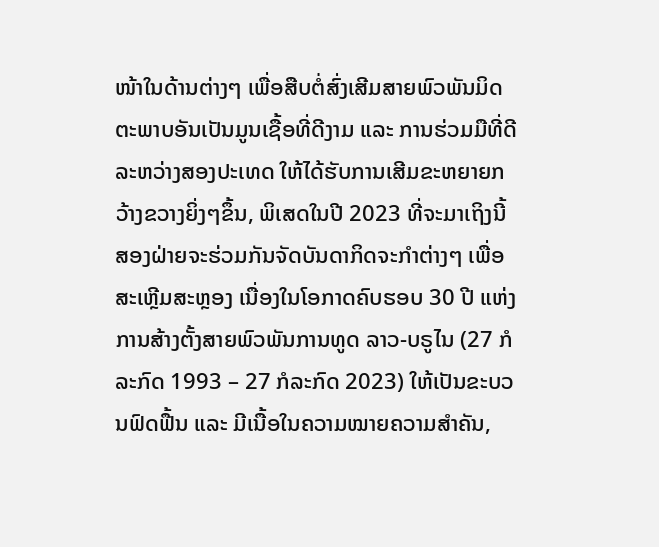ໜ້າໃນດ້ານຕ່າງໆ ເພື່ອສືບຕໍ່ສົ່ງເສີມສາຍພົວພັນມິດຕະພາບອັນເປັນມູນເຊື້ອທີ່ດີງາມ ແລະ ການຮ່ວມມືທີ່ດີ ລະຫວ່າງສອງປະເທດ ໃຫ້ໄດ້ຮັບການເສີມຂະຫຍາຍກວ້າງຂວາງຍິ່ງໆຂຶ້ນ, ພິເສດໃນປີ 2023 ທີ່ຈະມາເຖິງນີ້ ສອງຝ່າຍຈະຮ່ວມກັນຈັດບັນດາກິດຈະກໍາຕ່າງໆ ເພື່ອສະເຫຼີມສະຫຼອງ ເນື່ອງໃນໂອກາດຄົບຮອບ 30 ປີ ແຫ່ງການສ້າງຕັ້ງສາຍພົວພັນການທູດ ລາວ-ບຣູໄນ (27 ກໍລະກົດ 1993 – 27 ກໍລະກົດ 2023) ໃຫ້ເປັນຂະບວນຟົດຟື້ນ ແລະ ມີເນື້ອໃນຄວາມໝາຍຄວາມສໍາຄັນ,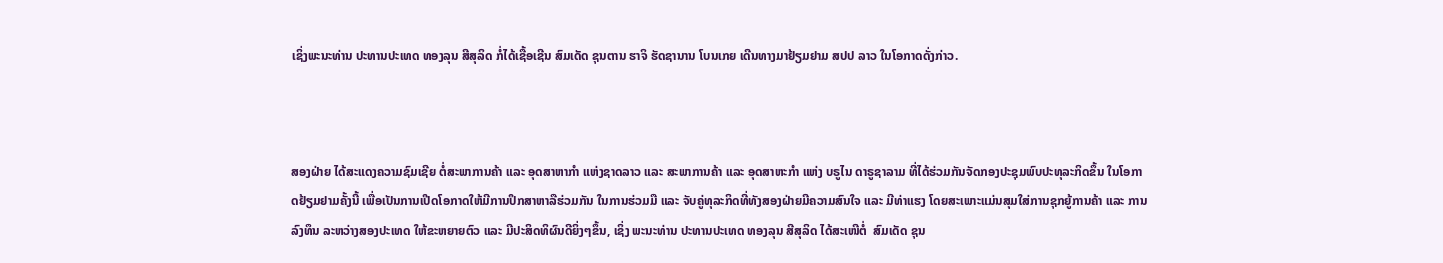ເຊິ່ງພະນະທ່ານ ປະທານປະເທດ ທອງລຸນ ສີສຸລິດ ກໍ່ໄດ້ເຊື້ອເຊີນ ສົມເດັດ ຊຸນຕານ ຮາຈິ ຮັດຊານານ ໂບນເກຍ ເດີນທາງມາຢ້ຽມຢາມ ສປປ ລາວ ໃນໂອກາດດັ່ງກ່າວ.



ສອງຝ່າຍ ໄດ້ສະແດງຄວາມຊົມເຊີຍ ຕໍ່ສະພາການຄ້າ ແລະ ອຸດສາຫາກໍາ ແຫ່ງຊາດລາວ ແລະ ສະພາການຄ້າ ແລະ ອຸດສາຫະກໍາ ແຫ່ງ ບຣູໄນ ດາຣູຊາລາມ ທີ່ໄດ້ຮ່ວມກັນຈັດກອງປະຊຸມພົບປະທຸລະກິດຂຶ້ນ ໃນໂອກາດຢ້ຽມຢາມຄັ້ງນີ້ ເພື່ອເປັນການເປີດໂອກາດໃຫ້ມີການປຶກສາຫາລືຮ່ວມກັນ ໃນການຮ່ວມມື ແລະ ຈັບຄູ່ທຸລະກິດທີ່ທັງສອງຝ່າຍມີຄວາມສົນໃຈ ແລະ ມີທ່າແຮງ ໂດຍສະເພາະແມ່ນສຸມໃສ່ການຊຸກຍູ້ການຄ້າ ແລະ ການລົງທຶນ ລະຫວ່າງສອງປະເທດ ໃຫ້ຂະຫຍາຍຕົວ ແລະ ມີປະສິດທິຜົນດີຍິ່ງໆຂຶ້ນ, ເຊິ່ງ ພະນະທ່ານ ປະທານປະເທດ ທອງລຸນ ສີສຸລິດ ໄດ້ສະເໜີຕໍ່  ສົມເດັດ ຊຸນ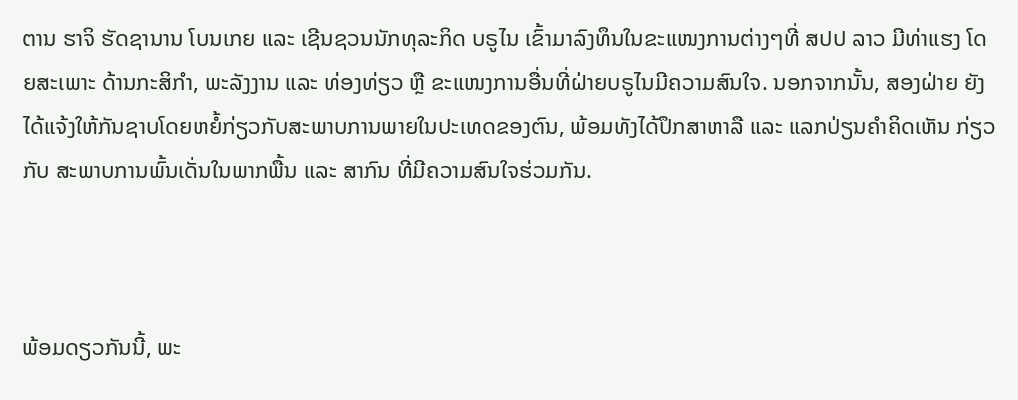ຕານ ຮາຈິ ຮັດຊານານ ໂບນເກຍ ແລະ ເຊີນຊວນນັກທຸລະກິດ ບຣູໄນ ເຂົ້າມາລົງທຶນໃນຂະແໜງການຕ່າງໆທີ່ ສປປ ລາວ ມີທ່າແຮງ ໂດຍສະເພາະ ດ້ານກະສິກໍາ, ພະລັງງານ ແລະ ທ່ອງທ່ຽວ ຫຼື ຂະແໜງການອື່ນທີ່ຝ່າຍບຣູໄນມີຄວາມສົນໃຈ. ນອກຈາກນັ້ນ, ສອງຝ່າຍ ຍັງໄດ້ແຈ້ງໃຫ້ກັນຊາບໂດຍຫຍໍ້ກ່ຽວກັບສະພາບການພາຍໃນປະເທດຂອງຕົນ, ພ້ອມທັງໄດ້ປຶກສາຫາລື ແລະ ແລກປ່ຽນຄໍາຄິດເຫັນ ກ່ຽວກັບ ສະພາບການພົ້ນເດັ່ນໃນພາກພື້ນ ແລະ ສາກົນ ທີ່ມີຄວາມສົນໃຈຮ່ວມກັນ.



ພ້ອມດຽວກັນນີ້, ພະ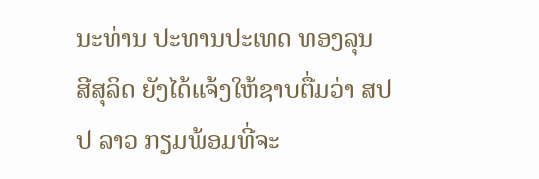ນະທ່ານ ປະທານປະເທດ ທອງລຸນ ສີສຸລິດ ຍັງໄດ້ແຈ້ງໃຫ້ຊາບຕື່ມວ່າ ສປປ ລາວ ກຽມພ້ອມທີ່ຈະ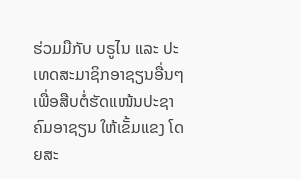ຮ່ວມມືກັບ ບຣູໄນ ແລະ ປະເທດສະມາຊິກອາຊຽນອື່ນໆ ເພື່ອສືບຕໍ່ຮັດແໜ້ນປະຊາຄົມອາຊຽນ ໃຫ້ເຂັ້ມແຂງ ໂດຍສະ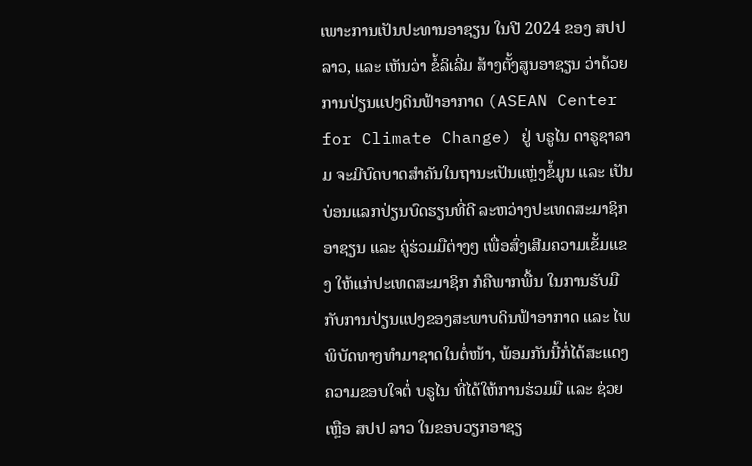ເພາະການເປັນປະທານອາຊຽນ ໃນປີ 2024 ຂອງ ສປປ ລາວ, ແລະ ເຫັນວ່າ ຂໍ້ລິເລີ່ມ ສ້າງຕັ້ງສູນອາຊຽນ ວ່າດ້ວຍ ການປ່ຽນແປງດິນຟ້າອາກາດ (ASEAN Center for Climate Change) ຢູ່ ບຣູໄນ ດາຣູຊາລາມ ຈະມີບົດບາດສໍາຄັນໃນຖານະເປັນແຫຼ່ງຂໍ້ມູນ ແລະ ເປັນບ່ອນແລກປ່ຽນບົດຮຽນທີ່ດີ ລະຫວ່າງປະເທດສະມາຊິກອາຊຽນ ແລະ ຄູ່ຮ່ວມມືຕ່າງໆ ເພື່ອສົ່ງເສີມຄວາມເຂັ້ມແຂງ ໃຫ້ແກ່ປະເທດສະມາຊິກ ກໍຄືພາກພື້ນ ໃນການຮັບມືກັບການປ່ຽນແປງຂອງສະພາບດິນຟ້າອາກາດ ແລະ ໄພພິບັດທາງທໍາມາຊາດໃນຕໍ່ໜ້າ, ພ້ອມກັນນີ້ກໍ່ໄດ້ສະແດງຄວາມຂອບໃຈຕໍ່ ບຣູໄນ ທີ່ໄດ້ໃຫ້ການຮ່ວມມື ແລະ ຊ່ວຍເຫຼືອ ສປປ ລາວ ໃນຂອບວຽກອາຊຽ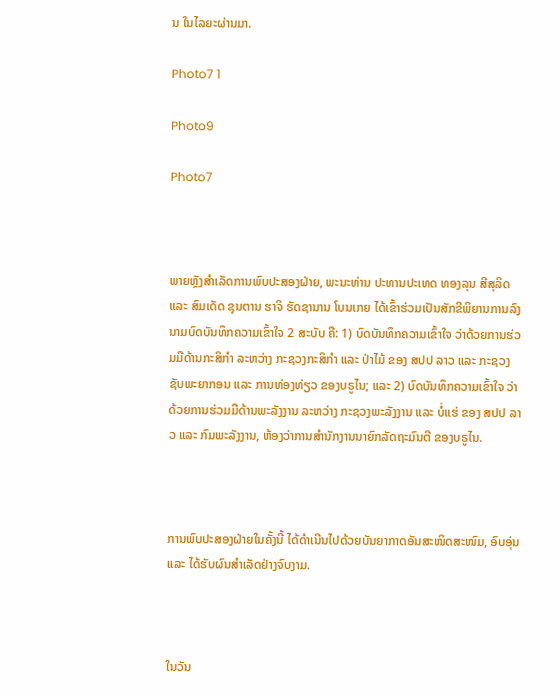ນ ໃນໄລຍະຜ່ານມາ.

Photo7 1

Photo9

Photo7



ພາຍຫຼັງສໍາເລັດການພົບປະສອງຝ່າຍ, ພະນະທ່ານ ປະທານປະເທດ ທອງລຸນ ສີສຸລິດ ແລະ ສົມເດັດ ຊຸນຕານ ຮາຈິ ຮັດຊານານ ໂບນເກຍ ໄດ້ເຂົ້າຮ່ວມເປັນສັກຂີພິຍານການລົງນາມບົດບັນທຶກຄວາມເຂົ້າໃຈ 2 ສະບັບ ຄື: 1) ບົດບັນທຶກຄວາມເຂົ້າໃຈ ວ່າດ້ວຍການຮ່ວມມືດ້ານກະສິກໍາ ລະຫວ່າງ ກະຊວງກະສິກໍາ ແລະ ປ່າໄມ້ ຂອງ ສປປ ລາວ ແລະ ກະຊວງຊັບພະຍາກອນ ແລະ ການທ່ອງທ່ຽວ ຂອງບຣູໄນ; ແລະ 2) ບົດບັນທຶກຄວາມເຂົ້າໃຈ ວ່າດ້ວຍການຮ່ວມມືດ້ານພະລັງງານ ລະຫວ່າງ ກະຊວງພະລັງງານ ແລະ ບໍ່ແຮ່ ຂອງ ສປປ ລາວ ແລະ ກົມພະລັງງານ, ຫ້ອງວ່າການສໍານັກງານນາຍົກລັດຖະມົນຕີ ຂອງບຣູໄນ.



ການພົບປະສອງຝ່າຍໃນຄັ້ງນີ້ ໄດ້ດໍາເນີນໄປດ້ວຍບັນຍາກາດອັນສະໜິດສະໜົມ, ອົບອຸ່ນ ແລະ ໄດ້ຮັບຜົນສໍາເລັດຢ່າງຈົບງາມ.



ໃນວັນ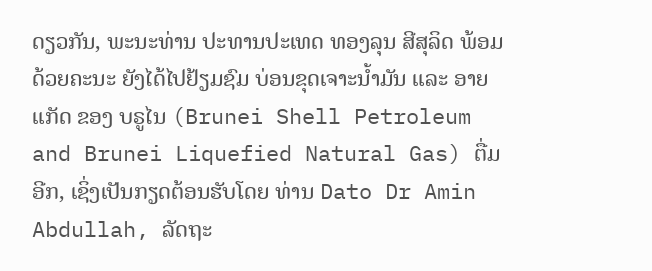ດຽວກັນ, ພະນະທ່ານ ປະທານປະເທດ ທອງລຸນ ສີສຸລິດ ພ້ອມດ້ວຍຄະນະ ຍັງໄດ້ໄປຢ້ຽມຊົມ ບ່ອນຂຸດເຈາະນໍ້າມັນ ແລະ ອາຍແກັດ ຂອງ ບຣູໄນ (Brunei Shell Petroleum and Brunei Liquefied Natural Gas) ຕື່ມອີກ, ເຊິ່ງເປັນກຽດຕ້ອນຮັບໂດຍ ທ່ານ Dato Dr Amin Abdullah, ລັດຖະ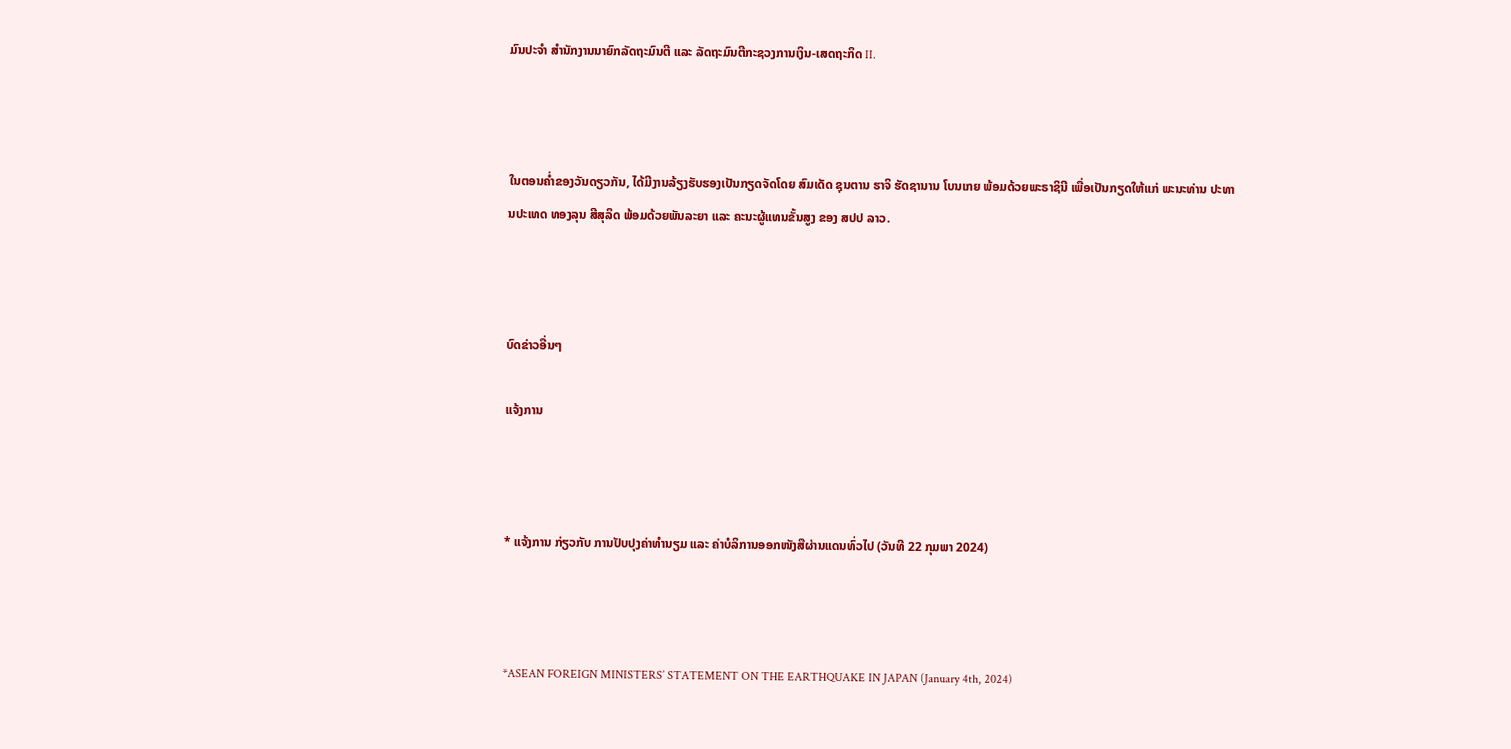ມົນປະຈໍາ ສໍານັກງານນາຍົກລັດຖະມົນຕີ ແລະ ລັດຖະມົນຕີກະຊວງການເງິນ-ເສດຖະກິດ II.



ໃນຕອນຄໍ່າຂອງວັນດຽວກັນ, ໄດ້ມີງານລ້ຽງຮັບຮອງເປັນກຽດຈັດໂດຍ ສົມເດັດ ຊຸນຕານ ຮາຈິ ຮັດຊານານ ໂບນເກຍ ພ້ອມດ້ວຍພະຣາຊິນີ ເພື່ອເປັນກຽດໃຫ້ແກ່ ພະນະທ່ານ ປະທານປະເທດ ທອງລຸນ ສີສຸລິດ ພ້ອມດ້ວຍພັນລະຍາ ແລະ ຄະນະຜູ້ແທນຂັ້ນສູງ ຂອງ ສປປ ລາວ.



ບົດຂ່າວອື່ນໆ

ແຈ້ງການ



* ແຈ້ງການ ກ່ຽວກັບ ການປັບປຸງຄ່າທຳນຽມ ແລະ ຄ່າບໍລິການອອກໜັງສືຜ່ານແດນທົ່ວໄປ (ວັນທີ 22 ກຸມພາ 2024)



*ASEAN FOREIGN MINISTERS’ STATEMENT ON THE EARTHQUAKE IN JAPAN (January 4th, 2024)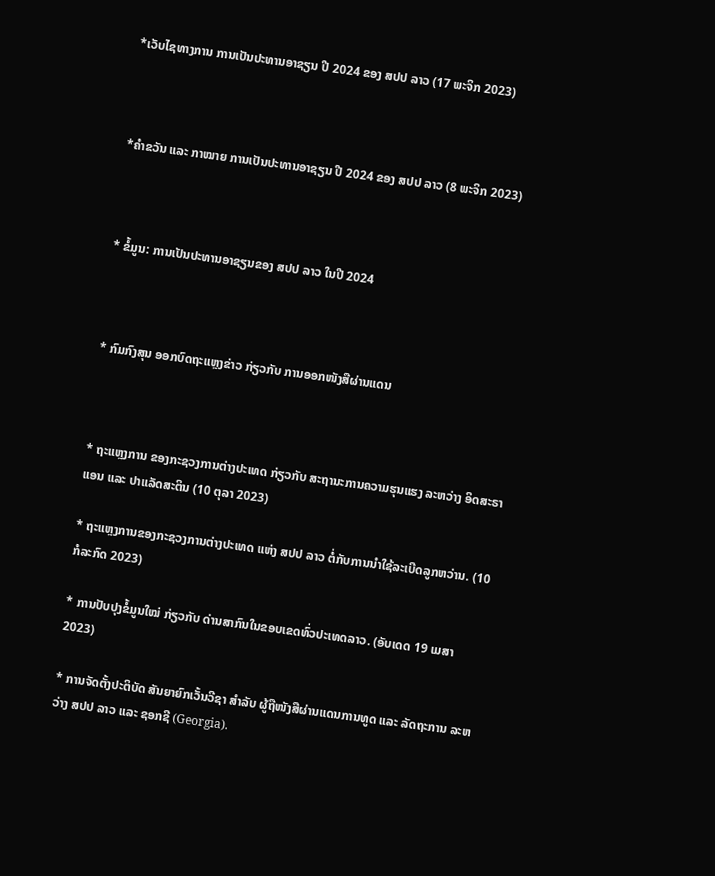*ເວັບໄຊທາງການ ການເປັນປະທານອາຊຽນ ປີ 2024 ຂອງ ສປປ ລາວ (17 ພະຈິກ 2023)



*ຄໍາຂວັນ ແລະ ກາໝາຍ ການເປັນປະທານອາຊຽນ ປີ 2024 ຂອງ ສປປ ລາວ (8 ພະຈິກ 2023)



* ຂໍ້ມູນ: ການເປັນປະທານອາຊຽນຂອງ ສປປ ລາວ ໃນປີ 2024



* ກົມກົງສຸນ ອອກບົດຖະແຫຼງຂ່າວ ກ່ຽວກັບ ການອອກໜັງສືຜ່ານແດນ



* ຖະແຫຼງການ ຂອງກະຊວງການຕ່າງປະເທດ ກ່ຽວກັບ ສະຖານະການຄວາມຮຸນແຮງ ລະຫວ່າງ ອິດສະຣາແອນ ແລະ ປາແລັດສະຕິນ (10 ຕຸລາ 2023)

* ຖະແຫຼງການຂອງກະຊວງການຕ່າງປະເທດ ແຫ່ງ ສປປ ລາວ ຕໍ່ກັບການນຳໃຊ້ລະເບີດລູກຫວ່ານ. (10 ກໍລະກົດ 2023)

* ການປັບປຸງຂໍ້ມູນໃໝ່ ກ່ຽວກັບ ດ່ານສາກົນໃນຂອບເຂດທົ່ວປະເທດລາວ. (ອັບເດດ 19 ເມສາ 2023)

* ການຈັດຕັ້ງປະຕິບັດ ສັນຍາຍົກເວັ້ນວີຊາ ສໍາລັບ ຜູ້ຖືໜັງສືຜ່ານແດນການທູດ ແລະ ລັດຖະການ ລະຫວ່າງ ສປປ ລາວ ແລະ ຊອກຊີ (Georgia).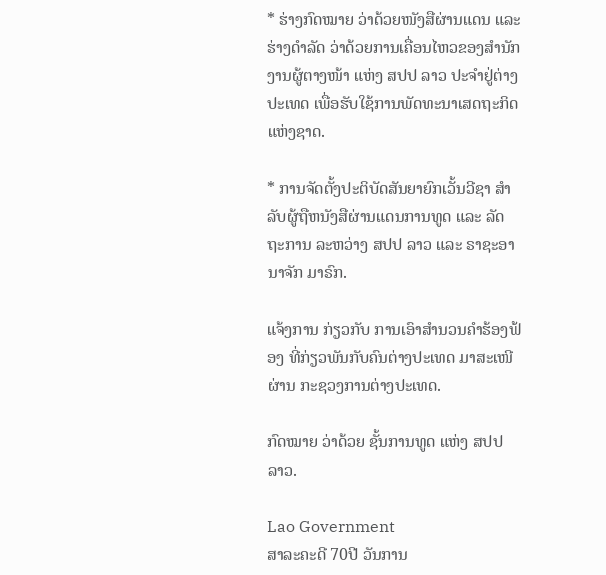* ຮ່າງກົດໝາຍ ວ່າດ້ວຍໜັງສືຜ່ານແດນ ແລະ ຮ່າງດຳລັດ ວ່າດ້ວຍການເຄື່ອນໄຫວຂອງສຳນັກງານຜູ້ຕາງໜ້າ ແຫ່ງ ສປປ ລາວ ປະຈຳຢູ່ຕ່າງປະເທດ ເພື່ອຮັບໃຊ້ການພັດທະນາເສດຖະກິດແຫ່ງຊາດ.

* ການຈັດຕັ້ງປະຕິບັດສັນຍາຍົກເວັ້ນວີຊາ ສຳລັບຜູ້ຖືຫນັງສືຜ່ານແດນການທູດ ແລະ ລັດຖະການ ລະຫວ່າງ ສປປ ລາວ ແລະ ຣາຊະອານາຈັກ ມາຣົກ.

ແຈ້ງການ ກ່ຽວກັບ ການເອົາສຳນວນຄຳຮ້ອງຟ້ອງ ທີ່ກ່ຽວພັນກັບຄົນຕ່າງປະເທດ ມາສະເໜີຜ່ານ ກະຊວງການຕ່າງປະເທດ.

ກົດໝາຍ ວ່າດ້ວຍ ຊັ້ນການທູດ ແຫ່ງ ສປປ ລາວ.

Lao Government
ສາລະຄະດີ 70ປີ ວັນການ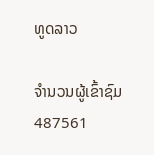ທູດລາວ

ຈຳນວນຜູ້ເຂົ້າຊົມ
487561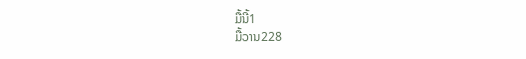ມື້ນີ້1
ມື້ວານ228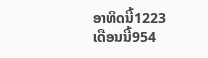ອາທິດນີ້1223
ເດືອນນີ້954